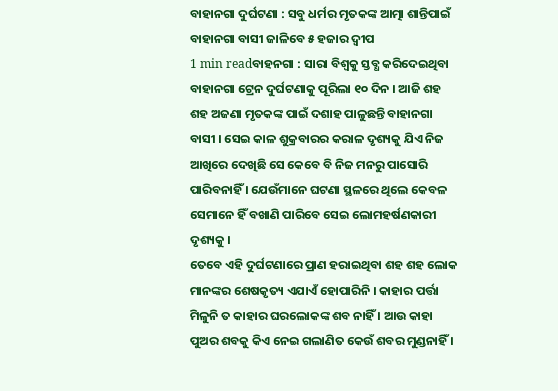ବାହାନଗା ଦୁର୍ଘଟଣା : ସବୁ ଧର୍ମର ମୃତକଙ୍କ ଆତ୍ମା ଶାନ୍ତିପାଇଁ ବାହାନଗା ବାସୀ ଜାଳିବେ ୫ ହଜାର ଦ୍ୱୀପ
1 min readବାହନଗା : ସାରା ବିଶ୍ୱକୁ ସ୍ତବ୍ଧ କରିଦେଇଥିବା ବାହାନଗା ଟ୍ରେନ ଦୁର୍ଘଟଣାକୁ ପୂରିଲା ୧୦ ଦିନ । ଆଜି ଶହ ଶହ ଅଜଣା ମୃତକଙ୍କ ପାଇଁ ଦଶାହ ପାଳୁଛନ୍ତି ବାହାନଗା ବାସୀ । ସେଇ କାଳ ଶୁକ୍ରବାରର କରାଳ ଦୃଶ୍ୟକୁ ଯିଏ ନିଜ ଆଖିରେ ଦେଖିଛି ସେ କେବେ ବି ନିଜ ମନରୁ ପାସୋରି ପାରିବନାହିଁ । ଯେଉଁମାନେ ଘଟଣା ସ୍ଥଳରେ ଥିଲେ କେବଳ ସେମାନେ ହିଁ ବଖାଣି ପାରିବେ ସେଇ ଲୋମହର୍ଷଣକାରୀ ଦୃଶ୍ୟକୁ ।
ତେବେ ଏହି ଦୁର୍ଘଟଣାରେ ପ୍ରାଣ ହରାଇଥିବା ଶହ ଶହ ଲୋକ ମାନଙ୍କର ଶେଷକୃତ୍ୟ ଏଯାଏଁ ହୋପାରିନି । କାହାର ପର୍ତ୍ତା ମିଳୁନି ତ କାହାର ଘରଲୋକଙ୍କ ଶବ ନାହିଁ । ଆଉ କାହା ପୁଅର ଶବକୁ କିଏ ନେଇ ଗଲାଣିତ କେଉଁ ଶବର ମୁଣ୍ଡନାହିଁ ।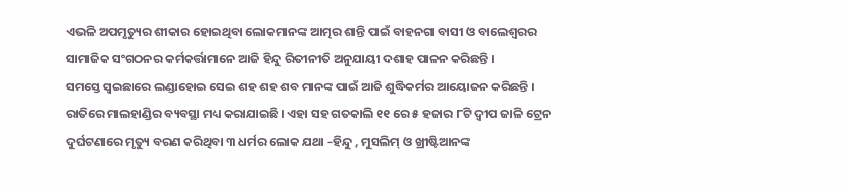ଏଭଳି ଅପମୃତ୍ୟୁର ଶୀକାର ହୋଇଥିବା ଲୋକମାନଙ୍କ ଆତ୍ମର ଶାନ୍ତି ପାଇଁ ବାହନଗା ବାସୀ ଓ ବାଲେଶ୍ୱରର ସାମାଜିକ ସଂଗଠନର କର୍ମକର୍ତ୍ତାମାନେ ଆଜି ହିନ୍ଦୁ ରିତୀନୀତି ଅନୁଯାୟୀ ଦଶାହ ପାଳନ କରିଛନ୍ତି ।
ସମସ୍ତେ ସ୍ୱଇଛାରେ ଲଣ୍ଡାହୋଇ ସେଇ ଶହ ଶହ ଶବ ମାନଙ୍କ ପାଇଁ ଆଜି ଶୁଦ୍ଧିକର୍ମର ଆୟୋଜନ କରିଛନ୍ତି । ରାତିରେ ମାଲହାଣ୍ଡିର ବ୍ୟବସ୍ଥା ମଧ୍ୟ କରାଯାଇଛି । ଏହା ସହ ଗତକାଲି ୧୧ ରେ ୫ ହଜାର ୮ଟି ଦ୍ୱୀପ ଜାଳି ଟ୍ରେନ ଦୁର୍ଘଟଣାରେ ମୃତ୍ୟୁ ବରଣ କରିଥିବା ୩ ଧର୍ମର ଲୋକ ଯଥା –ହିନ୍ଦୁ , ମୁସଲିମ୍ ଓ ଖ୍ରୀଷ୍ଟିଆନଙ୍କ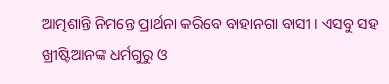ଆତ୍ମଶାନ୍ତି ନିମନ୍ତେ ପ୍ରାର୍ଥନା କରିବେ ବାହାନଗା ବାସୀ । ଏସବୁ ସହ ଖ୍ରୀଷ୍ଟିଆନଙ୍କ ଧର୍ମଗୁରୁ ଓ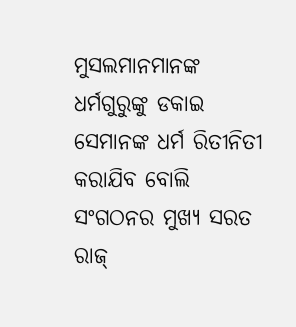ମୁସଲମାନମାନଙ୍କ ଧର୍ମଗୁରୁଙ୍କୁ ଡକାଇ ସେମାନଙ୍କ ଧର୍ମ ରିତୀନିତୀ କରାଯିବ ବୋଲି ସଂଗଠନର ମୁଖ୍ୟ ସରତ ରାଜ୍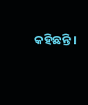କହିଛନ୍ତି ।